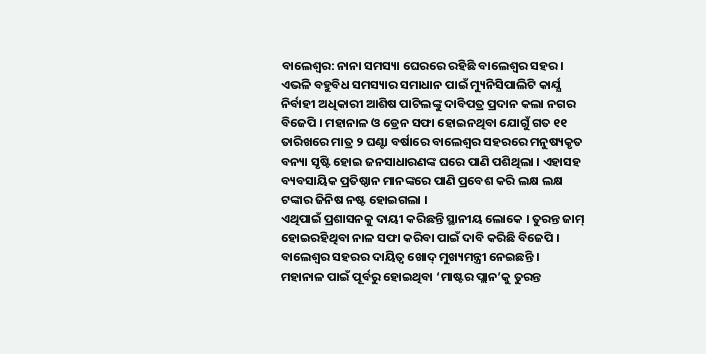ବାଲେଶ୍ବର: ନାନା ସମସ୍ୟା ଘେରରେ ରହିଛି ବାଲେଶ୍ବର ସହର । ଏଭଳି ବହୁବିଧ ସମସ୍ୟାର ସମାଧାନ ପାଇଁ ମ୍ୟୁନିସିପାଲିଟି କାର୍ଯ୍ଯ ନିର୍ବାହୀ ଅଧିକାରୀ ଆଶିଷ ପାଟିଲଙ୍କୁ ଦାବିପତ୍ର ପ୍ରଦାନ କଲା ନଗର ବିଜେପି । ମହାନାଳ ଓ ଡ୍ରେନ ସଫା ହୋଇନଥିବା ଯୋଗୁଁ ଗତ ୧୧ ତାରିଖରେ ମାତ୍ର ୨ ଘଣ୍ଟା ବର୍ଷାରେ ବାଲେଶ୍ୱର ସହରରେ ମନୁଷ୍ୟକୃତ ବନ୍ୟା ସୃଷ୍ଟି ହୋଇ ଜନସାଧାରଣଙ୍କ ଘରେ ପାଣି ପଶିଥିଲା । ଏହାସହ ବ୍ୟବସାୟିକ ପ୍ରତିଷ୍ଠାନ ମାନଙ୍କରେ ପାଣି ପ୍ରବେଶ କରି ଲକ୍ଷ ଲକ୍ଷ ଟଙ୍କାର ଜିନିଷ ନଷ୍ଟ ହୋଇଗଲା ।
ଏଥିପାଇଁ ପ୍ରଶାସନକୁ ଦାୟୀ କରିଛନ୍ତି ସ୍ଥାନୀୟ ଲୋକେ । ତୁରନ୍ତ ଜାମ୍ ହୋଇରହିଥିବା ନାଳ ସଫା କରିବା ପାଇଁ ଦାବି କରିଛି ବିଜେପି । ବାଲେଶ୍ୱର ସହରର ଦାୟିତ୍ୱ ଖୋଦ୍ ମୁଖ୍ୟମନ୍ତ୍ରୀ ନେଇଛନ୍ତି । ମହାନାଳ ପାଇଁ ପୂର୍ବରୁ ହୋଇଥିବା ‘ମାଷ୍ଟର ପ୍ଲାନ’କୁ ତୁରନ୍ତ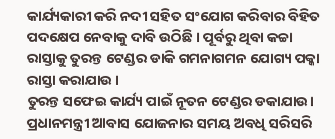କାର୍ଯ୍ୟକାରୀ କରି ନଦୀ ସହିତ ସଂଯୋଗ କରିବାର ବିହିତ ପଦକ୍ଷେପ ନେବାକୁ ଦାବି ଉଠିଛି । ପୂର୍ବରୁ ଥିବା କଚ୍ଚା ରାସ୍ତାକୁ ତୁରନ୍ତ ଟେଣ୍ଡର ଡାକି ଗମନାଗମନ ଯୋଗ୍ୟ ପକ୍କା ରାସ୍ତା କରାଯାଉ ।
ତୁରନ୍ତ ସଫେଇ କାର୍ଯ୍ୟ ପାଇଁ ନୂତନ ଟେଣ୍ଡର ଡକାଯାଉ। ପ୍ରଧାନମନ୍ତ୍ରୀ ଆବାସ ଯୋଜନାର ସମୟ ଅବଧି ସରିସରି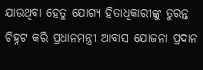ଯାଉଥିବା ହେତୁ ଯୋଗ୍ୟ ହିତାଧିକାରୀଙ୍କୁ ତୁରନ୍ତ ଚିହ୍ନଟ କରି ପ୍ରଧାନମନ୍ତ୍ରୀ ଆବାସ ଯୋଜନା ପ୍ରଦାନ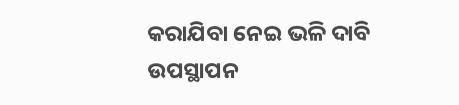କରାଯିବା ନେଇ ଭଳି ଦାବି ଉପସ୍ଥାପନ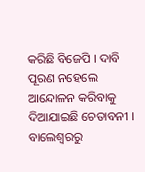କରିଛି ବିଜେପି । ଦାବି ପୂରଣ ନହେଲେ ଆନ୍ଦୋଳନ କରିବାକୁ ଦିଆଯାଇଛି ଚେତାବନୀ ।
ବାଲେଶ୍ବରରୁ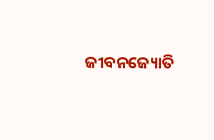ଜୀବନଜ୍ୟୋତି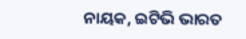ନାୟକ, ଇଟିଭି ଭାରତ